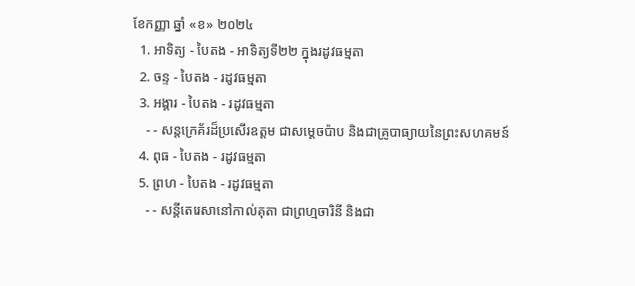ខែកញ្ញា ឆ្នាំ «ខ» ២០២៤
  1. អាទិត្យ - បៃតង - អាទិត្យទី២២ ក្នុងរដូវធម្មតា
  2. ចន្ទ - បៃតង - រដូវធម្មតា
  3. អង្គារ - បៃតង - រដូវធម្មតា
    - - សន្តក្រេគ័រដ៏ប្រសើរឧត្តម ជាសម្ដេចប៉ាប និងជាគ្រូបាធ្យាយនៃព្រះសហគមន៍
  4. ពុធ - បៃតង - រដូវធម្មតា
  5. ព្រហ - បៃតង - រដូវធម្មតា
    - - សន្តីតេរេសានៅកាល់គុតា ជាព្រហ្មចារិនី និងជា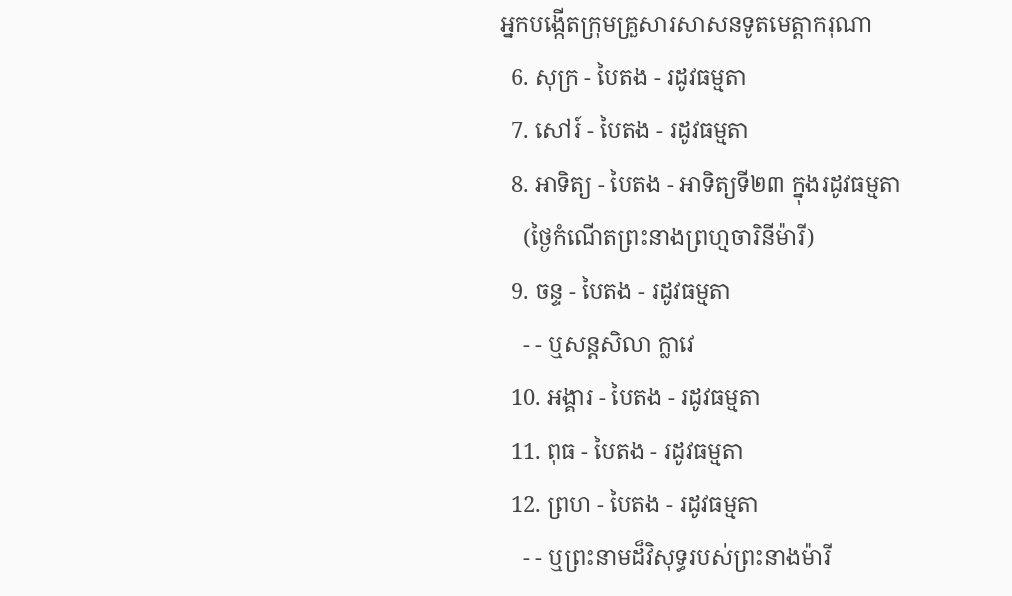អ្នកបង្កើតក្រុមគ្រួសារសាសនទូតមេត្ដាករុណា
  6. សុក្រ - បៃតង - រដូវធម្មតា
  7. សៅរ៍ - បៃតង - រដូវធម្មតា
  8. អាទិត្យ - បៃតង - អាទិត្យទី២៣ ក្នុងរដូវធម្មតា
    (ថ្ងៃកំណើតព្រះនាងព្រហ្មចារិនីម៉ារី)
  9. ចន្ទ - បៃតង - រដូវធម្មតា
    - - ឬសន្តសិលា ក្លាវេ
  10. អង្គារ - បៃតង - រដូវធម្មតា
  11. ពុធ - បៃតង - រដូវធម្មតា
  12. ព្រហ - បៃតង - រដូវធម្មតា
    - - ឬព្រះនាមដ៏វិសុទ្ធរបស់ព្រះនាងម៉ារី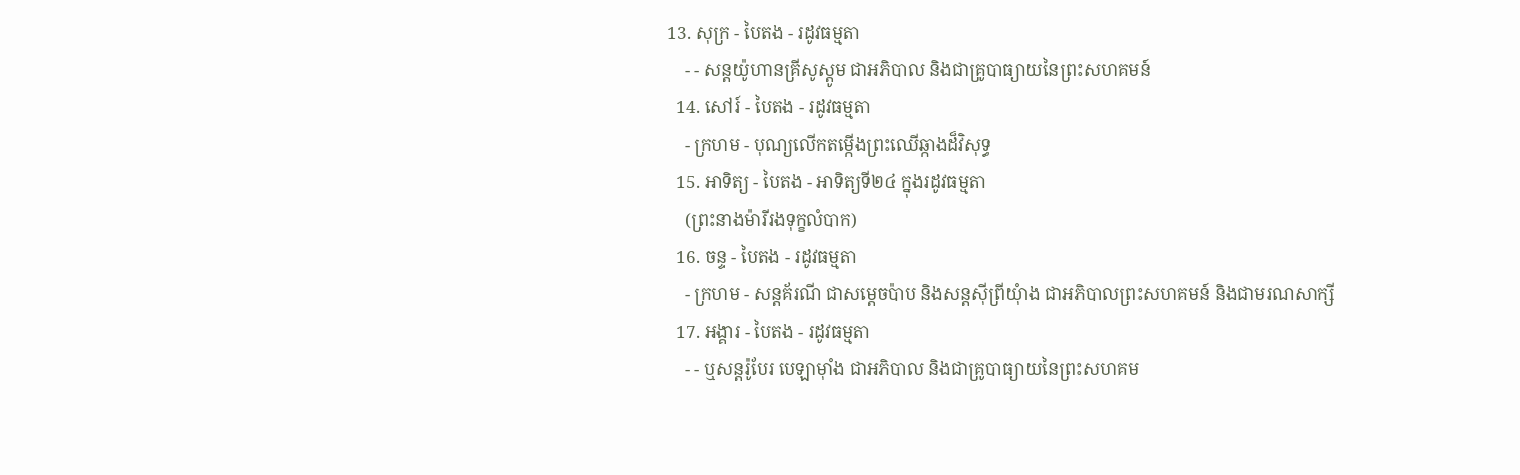13. សុក្រ - បៃតង - រដូវធម្មតា
    - - សន្តយ៉ូហានគ្រីសូស្តូម ជាអភិបាល និងជាគ្រូបាធ្យាយនៃព្រះសហគមន៍
  14. សៅរ៍ - បៃតង - រដូវធម្មតា
    - ក្រហម - បុណ្យលើកតម្កើងព្រះឈើឆ្កាងដ៏វិសុទ្ធ
  15. អាទិត្យ - បៃតង - អាទិត្យទី២៤ ក្នុងរដូវធម្មតា
    (ព្រះនាងម៉ារីរងទុក្ខលំបាក)
  16. ចន្ទ - បៃតង - រដូវធម្មតា
    - ក្រហម - សន្តគ័រណី ជាសម្ដេចប៉ាប និងសន្តស៊ីព្រីយុំាង ជាអភិបាលព្រះសហគមន៍ និងជាមរណសាក្សី
  17. អង្គារ - បៃតង - រដូវធម្មតា
    - - ឬសន្តរ៉ូបែរ បេឡាម៉ាំង ជាអភិបាល និងជាគ្រូបាធ្យាយនៃព្រះសហគម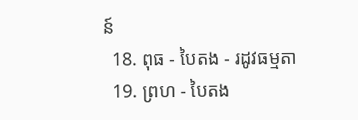ន៍
  18. ពុធ - បៃតង - រដូវធម្មតា
  19. ព្រហ - បៃតង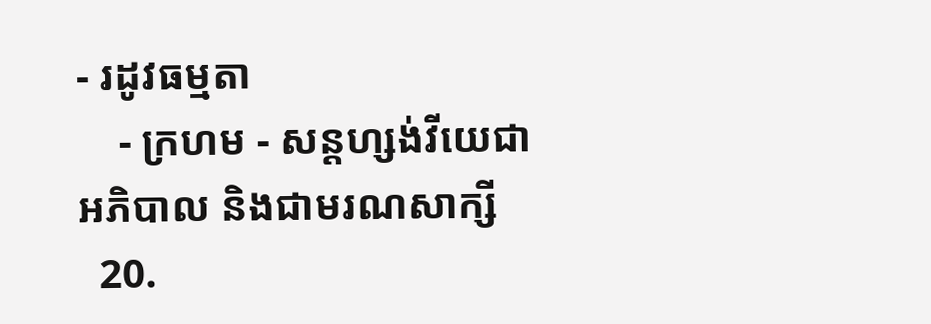- រដូវធម្មតា
    - ក្រហម - សន្តហ្សង់វីយេជាអភិបាល និងជាមរណសាក្សី
  20.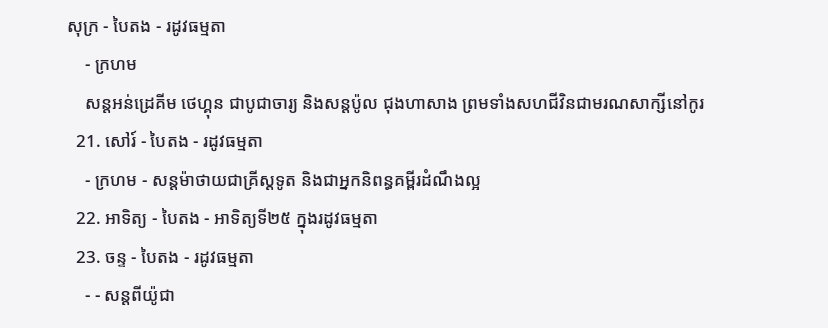សុក្រ - បៃតង - រដូវធម្មតា
    - ក្រហម
    សន្តអន់ដ្រេគីម ថេហ្គុន ជាបូជាចារ្យ និងសន្តប៉ូល ជុងហាសាង ព្រមទាំងសហជីវិនជាមរណសាក្សីនៅកូរ
  21. សៅរ៍ - បៃតង - រដូវធម្មតា
    - ក្រហម - សន្តម៉ាថាយជាគ្រីស្តទូត និងជាអ្នកនិពន្ធគម្ពីរដំណឹងល្អ
  22. អាទិត្យ - បៃតង - អាទិត្យទី២៥ ក្នុងរដូវធម្មតា
  23. ចន្ទ - បៃតង - រដូវធម្មតា
    - - សន្តពីយ៉ូជា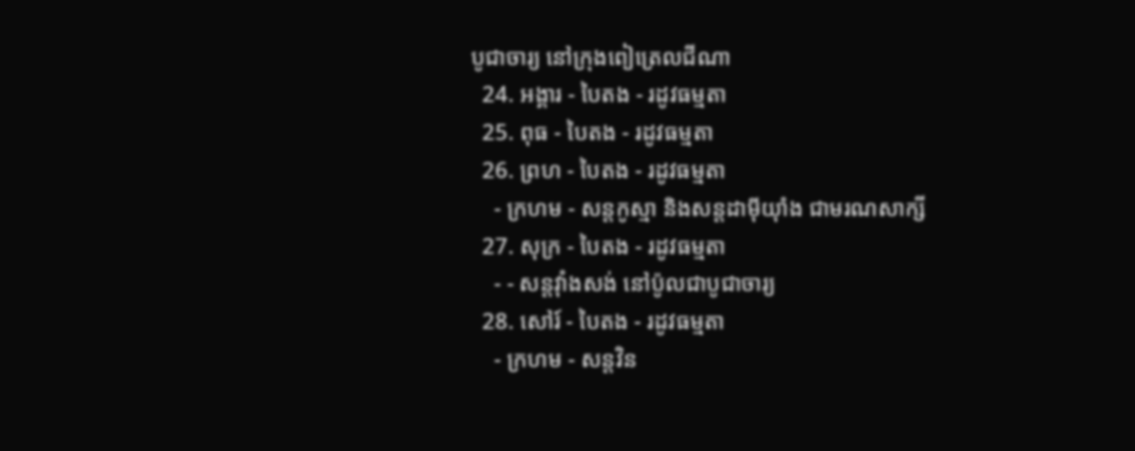បូជាចារ្យ នៅក្រុងពៀត្រេលជីណា
  24. អង្គារ - បៃតង - រដូវធម្មតា
  25. ពុធ - បៃតង - រដូវធម្មតា
  26. ព្រហ - បៃតង - រដូវធម្មតា
    - ក្រហម - សន្តកូស្មា និងសន្តដាម៉ីយុាំង ជាមរណសាក្សី
  27. សុក្រ - បៃតង - រដូវធម្មតា
    - - សន្តវុាំងសង់ នៅប៉ូលជាបូជាចារ្យ
  28. សៅរ៍ - បៃតង - រដូវធម្មតា
    - ក្រហម - សន្តវិន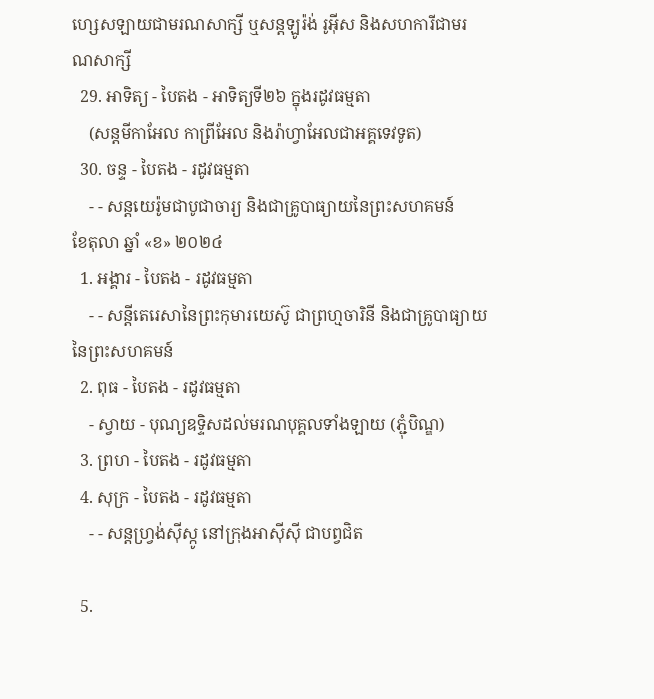ហ្សេសឡាយជាមរណសាក្សី ឬសន្តឡូរ៉ង់ រូអ៊ីស និងសហការីជាមរណសាក្សី
  29. អាទិត្យ - បៃតង - អាទិត្យទី២៦ ក្នុងរដូវធម្មតា
    (សន្តមីកាអែល កាព្រីអែល និងរ៉ាហ្វាអែលជាអគ្គទេវទូត)
  30. ចន្ទ - បៃតង - រដូវធម្មតា
    - - សន្ដយេរ៉ូមជាបូជាចារ្យ និងជាគ្រូបាធ្យាយនៃព្រះសហគមន៍
ខែតុលា ឆ្នាំ «ខ» ២០២៤
  1. អង្គារ - បៃតង - រដូវធម្មតា
    - - សន្តីតេរេសានៃព្រះកុមារយេស៊ូ ជាព្រហ្មចារិនី និងជាគ្រូបាធ្យាយនៃព្រះសហគមន៍
  2. ពុធ - បៃតង - រដូវធម្មតា
    - ស្វាយ - បុណ្យឧទ្ទិសដល់មរណបុគ្គលទាំងឡាយ (ភ្ជុំបិណ្ឌ)
  3. ព្រហ - បៃតង - រដូវធម្មតា
  4. សុក្រ - បៃតង - រដូវធម្មតា
    - - សន្តហ្វ្រង់ស៊ីស្កូ នៅក្រុងអាស៊ីស៊ី ជាបព្វជិត

  5.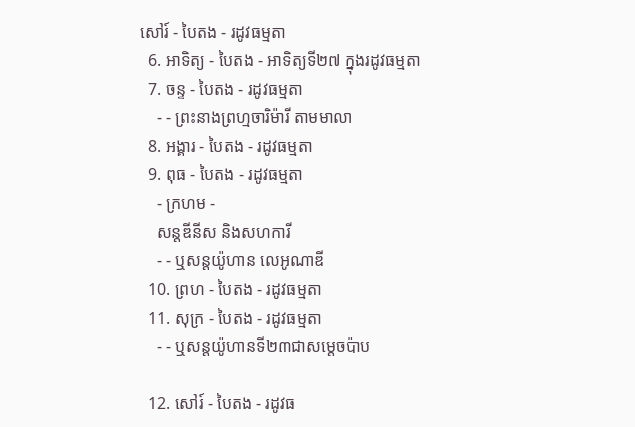សៅរ៍ - បៃតង - រដូវធម្មតា
  6. អាទិត្យ - បៃតង - អាទិត្យទី២៧ ក្នុងរដូវធម្មតា
  7. ចន្ទ - បៃតង - រដូវធម្មតា
    - - ព្រះនាងព្រហ្មចារិម៉ារី តាមមាលា
  8. អង្គារ - បៃតង - រដូវធម្មតា
  9. ពុធ - បៃតង - រដូវធម្មតា
    - ក្រហម -
    សន្តឌីនីស និងសហការី
    - - ឬសន្តយ៉ូហាន លេអូណាឌី
  10. ព្រហ - បៃតង - រដូវធម្មតា
  11. សុក្រ - បៃតង - រដូវធម្មតា
    - - ឬសន្តយ៉ូហានទី២៣ជាសម្តេចប៉ាប

  12. សៅរ៍ - បៃតង - រដូវធ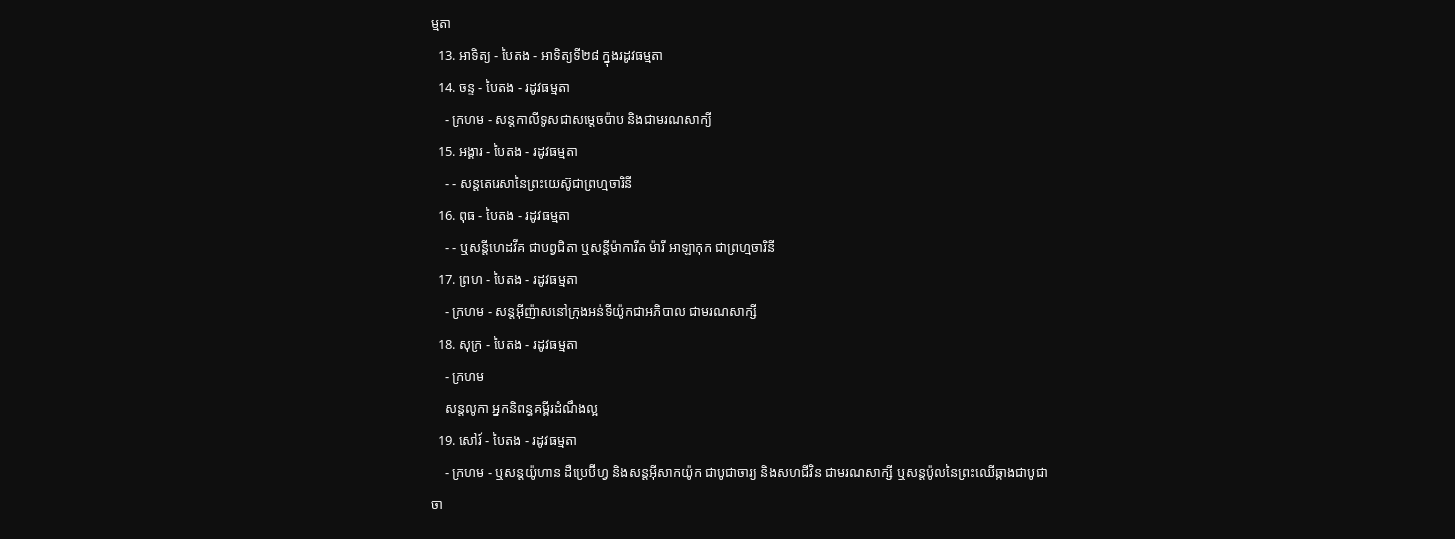ម្មតា
  13. អាទិត្យ - បៃតង - អាទិត្យទី២៨ ក្នុងរដូវធម្មតា
  14. ចន្ទ - បៃតង - រដូវធម្មតា
    - ក្រហម - សន្ដកាលីទូសជាសម្ដេចប៉ាប និងជាមរណសាក្យី
  15. អង្គារ - បៃតង - រដូវធម្មតា
    - - សន្តតេរេសានៃព្រះយេស៊ូជាព្រហ្មចារិនី
  16. ពុធ - បៃតង - រដូវធម្មតា
    - - ឬសន្ដីហេដវីគ ជាបព្វជិតា ឬសន្ដីម៉ាការីត ម៉ារី អាឡាកុក ជាព្រហ្មចារិនី
  17. ព្រហ - បៃតង - រដូវធម្មតា
    - ក្រហម - សន្តអ៊ីញ៉ាសនៅក្រុងអន់ទីយ៉ូកជាអភិបាល ជាមរណសាក្សី
  18. សុក្រ - បៃតង - រដូវធម្មតា
    - ក្រហម
    សន្តលូកា អ្នកនិពន្ធគម្ពីរដំណឹងល្អ
  19. សៅរ៍ - បៃតង - រដូវធម្មតា
    - ក្រហម - ឬសន្ដយ៉ូហាន ដឺប្រេប៊ីហ្វ និងសន្ដអ៊ីសាកយ៉ូក ជាបូជាចារ្យ និងសហជីវិន ជាមរណសាក្សី ឬសន្ដប៉ូលនៃព្រះឈើឆ្កាងជាបូជាចា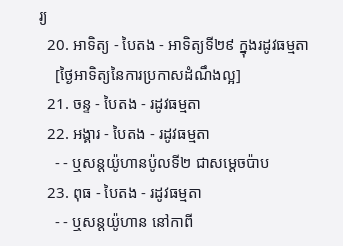រ្យ
  20. អាទិត្យ - បៃតង - អាទិត្យទី២៩ ក្នុងរដូវធម្មតា
    [ថ្ងៃអាទិត្យនៃការប្រកាសដំណឹងល្អ]
  21. ចន្ទ - បៃតង - រដូវធម្មតា
  22. អង្គារ - បៃតង - រដូវធម្មតា
    - - ឬសន្តយ៉ូហានប៉ូលទី២ ជាសម្ដេចប៉ាប
  23. ពុធ - បៃតង - រដូវធម្មតា
    - - ឬសន្ដយ៉ូហាន នៅកាពី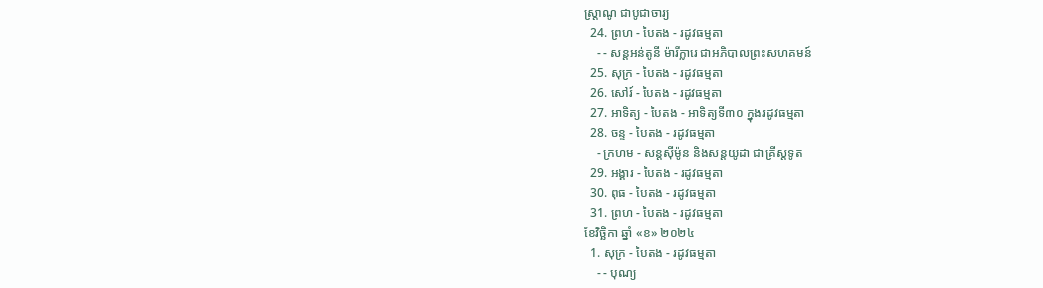ស្រ្ដាណូ ជាបូជាចារ្យ
  24. ព្រហ - បៃតង - រដូវធម្មតា
    - - សន្តអន់តូនី ម៉ារីក្លារេ ជាអភិបាលព្រះសហគមន៍
  25. សុក្រ - បៃតង - រដូវធម្មតា
  26. សៅរ៍ - បៃតង - រដូវធម្មតា
  27. អាទិត្យ - បៃតង - អាទិត្យទី៣០ ក្នុងរដូវធម្មតា
  28. ចន្ទ - បៃតង - រដូវធម្មតា
    - ក្រហម - សន្ដស៊ីម៉ូន និងសន្ដយូដា ជាគ្រីស្ដទូត
  29. អង្គារ - បៃតង - រដូវធម្មតា
  30. ពុធ - បៃតង - រដូវធម្មតា
  31. ព្រហ - បៃតង - រដូវធម្មតា
ខែវិច្ឆិកា ឆ្នាំ «ខ» ២០២៤
  1. សុក្រ - បៃតង - រដូវធម្មតា
    - - បុណ្យ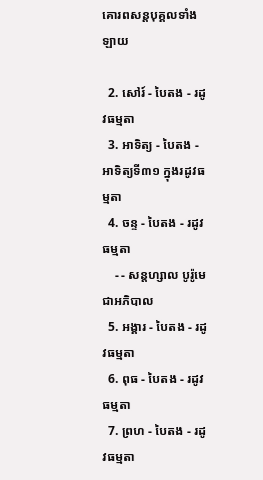គោរពសន្ដបុគ្គលទាំងឡាយ

  2. សៅរ៍ - បៃតង - រដូវធម្មតា
  3. អាទិត្យ - បៃតង - អាទិត្យទី៣១ ក្នុងរដូវធម្មតា
  4. ចន្ទ - បៃតង - រដូវធម្មតា
    - - សន្ដហ្សាល បូរ៉ូមេ ជាអភិបាល
  5. អង្គារ - បៃតង - រដូវធម្មតា
  6. ពុធ - បៃតង - រដូវធម្មតា
  7. ព្រហ - បៃតង - រដូវធម្មតា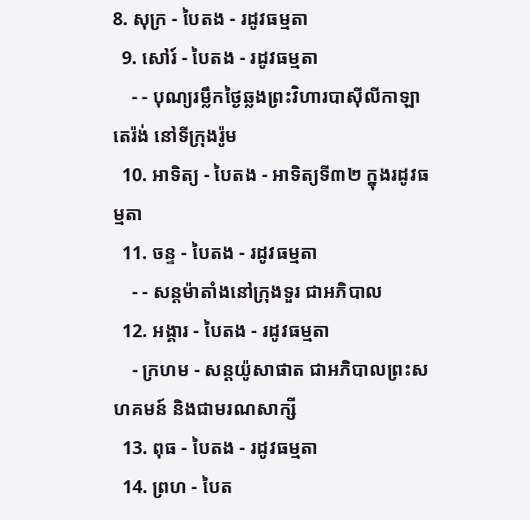8. សុក្រ - បៃតង - រដូវធម្មតា
  9. សៅរ៍ - បៃតង - រដូវធម្មតា
    - - បុណ្យរម្លឹកថ្ងៃឆ្លងព្រះវិហារបាស៊ីលីកាឡាតេរ៉ង់ នៅទីក្រុងរ៉ូម
  10. អាទិត្យ - បៃតង - អាទិត្យទី៣២ ក្នុងរដូវធម្មតា
  11. ចន្ទ - បៃតង - រដូវធម្មតា
    - - សន្ដម៉ាតាំងនៅក្រុងទួរ ជាអភិបាល
  12. អង្គារ - បៃតង - រដូវធម្មតា
    - ក្រហម - សន្ដយ៉ូសាផាត ជាអភិបាលព្រះសហគមន៍ និងជាមរណសាក្សី
  13. ពុធ - បៃតង - រដូវធម្មតា
  14. ព្រហ - បៃត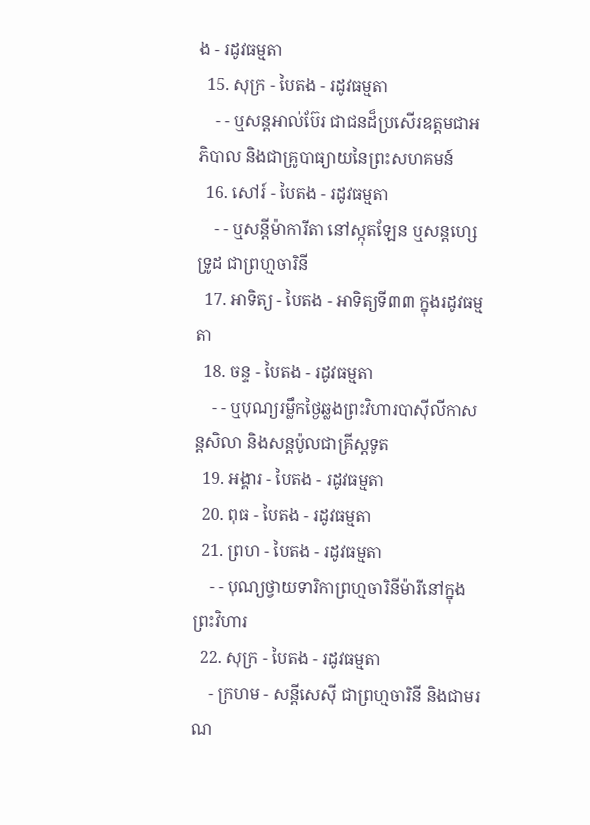ង - រដូវធម្មតា
  15. សុក្រ - បៃតង - រដូវធម្មតា
    - - ឬសន្ដអាល់ប៊ែរ ជាជនដ៏ប្រសើរឧត្ដមជាអភិបាល និងជាគ្រូបាធ្យាយនៃព្រះសហគមន៍
  16. សៅរ៍ - បៃតង - រដូវធម្មតា
    - - ឬសន្ដីម៉ាការីតា នៅស្កុតឡែន ឬសន្ដហ្សេទ្រូដ ជាព្រហ្មចារិនី
  17. អាទិត្យ - បៃតង - អាទិត្យទី៣៣ ក្នុងរដូវធម្មតា
  18. ចន្ទ - បៃតង - រដូវធម្មតា
    - - ឬបុណ្យរម្លឹកថ្ងៃឆ្លងព្រះវិហារបាស៊ីលីកាសន្ដសិលា និងសន្ដប៉ូលជាគ្រីស្ដទូត
  19. អង្គារ - បៃតង - រដូវធម្មតា
  20. ពុធ - បៃតង - រដូវធម្មតា
  21. ព្រហ - បៃតង - រដូវធម្មតា
    - - បុណ្យថ្វាយទារិកាព្រហ្មចារិនីម៉ារីនៅក្នុងព្រះវិហារ
  22. សុក្រ - បៃតង - រដូវធម្មតា
    - ក្រហម - សន្ដីសេស៊ី ជាព្រហ្មចារិនី និងជាមរណ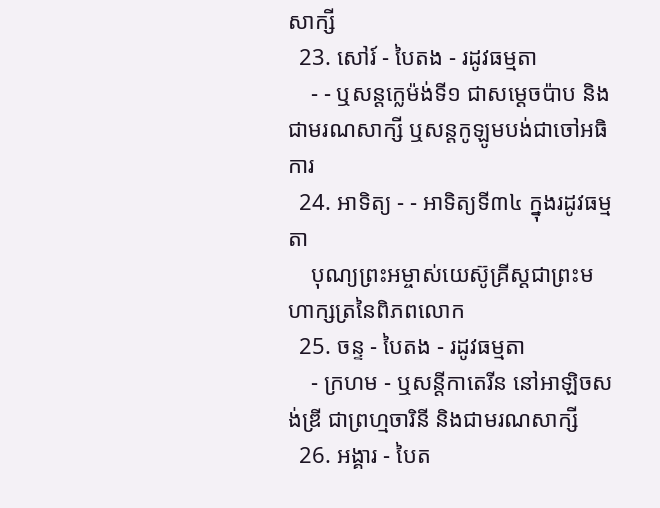សាក្សី
  23. សៅរ៍ - បៃតង - រដូវធម្មតា
    - - ឬសន្ដក្លេម៉ង់ទី១ ជាសម្ដេចប៉ាប និងជាមរណសាក្សី ឬសន្ដកូឡូមបង់ជាចៅអធិការ
  24. អាទិត្យ - - អាទិត្យទី៣៤ ក្នុងរដូវធម្មតា
    បុណ្យព្រះអម្ចាស់យេស៊ូគ្រីស្ដជាព្រះមហាក្សត្រនៃពិភពលោក
  25. ចន្ទ - បៃតង - រដូវធម្មតា
    - ក្រហម - ឬសន្ដីកាតេរីន នៅអាឡិចសង់ឌ្រី ជាព្រហ្មចារិនី និងជាមរណសាក្សី
  26. អង្គារ - បៃត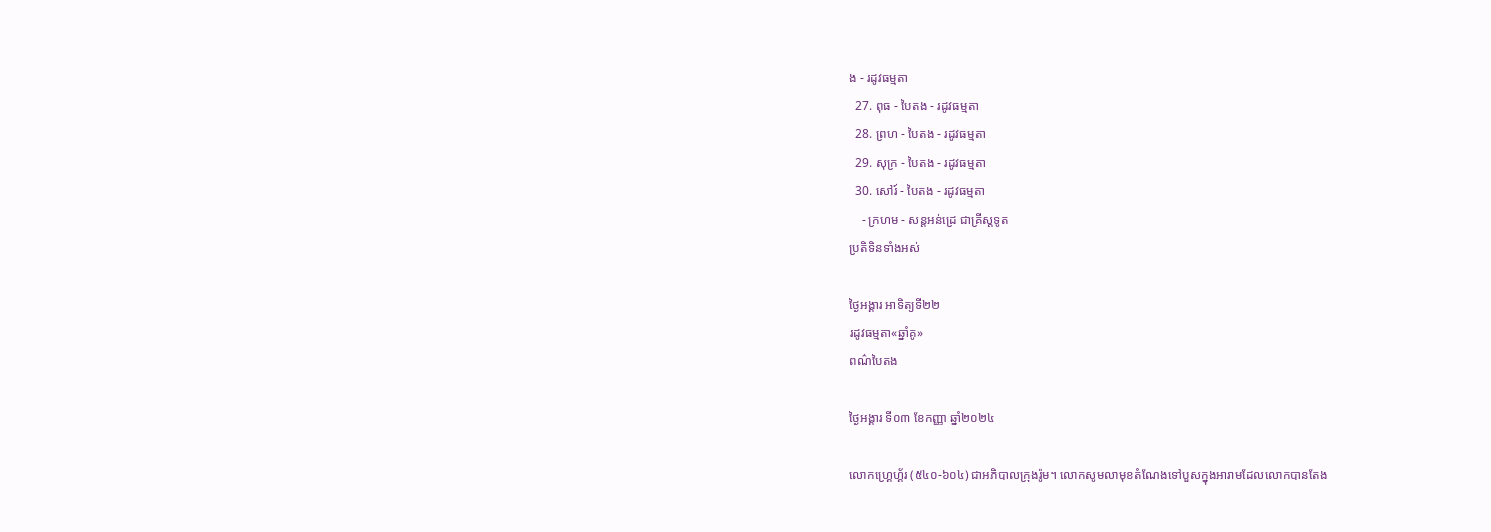ង - រដូវធម្មតា
  27. ពុធ - បៃតង - រដូវធម្មតា
  28. ព្រហ - បៃតង - រដូវធម្មតា
  29. សុក្រ - បៃតង - រដូវធម្មតា
  30. សៅរ៍ - បៃតង - រដូវធម្មតា
    - ក្រហម - សន្ដអន់ដ្រេ ជាគ្រីស្ដទូត
ប្រតិទិនទាំងអស់

ថ្ងៃអង្គារ អាទិត្យទី២២
រដូវធម្មតា«ឆ្នាំគូ»
ពណ៌បៃតង

ថ្ងៃអង្គារ ទី០៣ ខែកញ្ញា ឆ្នាំ២០២៤

លោកហ្គ្រេហ្គ័រ (៥៤០-៦០៤) ជាអភិបាលក្រុងរ៉ូម។ លោកសូមលាមុខតំណែងទៅបួសក្នុងអារាមដែលលោកបានតែង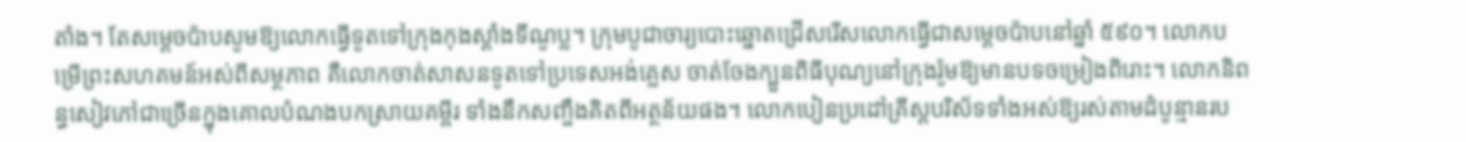តាំង។ តែសម្តេចប៉ាបសូមឱ្យលោកធ្វើទូតទៅក្រុងកុងស្ដាំងទីណូប្ល។ ក្រុមបូជាចារ្យបោះឆ្នោតជ្រើសរើសលោកធ្វើជាសម្តេចប៉ាបនៅឆ្នាំ ៥៩០។ លោកបម្រើព្រះសហគមន៍អស់ពីសម្ថភាព គឺលោកចាត់សាសនទូតទៅប្រទេសអង់គ្លេស ចាត់ចែងក្បួនពិធីបុណ្យនៅក្រុងរ៉ូមឱ្យមានបទចម្រៀងពិរោះ។ លោកនិពន្ធសៀវភៅជាច្រើនក្នុងគោលបំណងបកស្រាយគម្ពីរ ទាំងនឹកសញ្ចឹងគិតពីអត្ថន័យផង។ លោកបៀនប្រដៅគ្រីស្តបរិស័ទទាំងអស់ឱ្យរស់តាមដំបូន្មានរប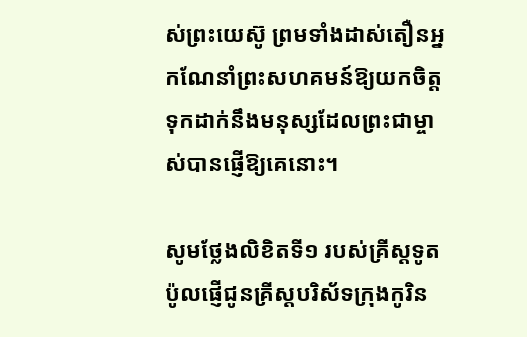ស់ព្រះយេស៊ូ ព្រមទាំងដាស់តឿនអ្នកណែនាំព្រះសហគមន៍ឱ្យយកចិត្តទុកដាក់នឹងមនុស្សដែលព្រះជាម្ចាស់បានផ្ញើឱ្យគេនោះ។

សូមថ្លែងលិខិតទី១ របស់គ្រីស្ដទូតប៉ូលផ្ញើជូនគ្រីស្ដបរិស័ទក្រុងកូរិន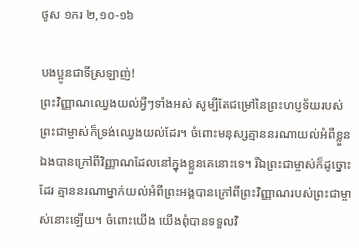ថូស ១ករ ២,១០-១៦

បងប្អូនជាទីស្រឡាញ់!
ព្រះវិញ្ញាណឈ្វេងយល់អ្វីៗទាំងអស់ សូម្បីតែជម្រៅនៃព្រះហប្ញទ័យរបស់ព្រះជាម្ចាស់ក៏ទ្រង់ឈ្វេងយល់ដែរ។ ចំពោះមនុស្សគ្មាននរណាយល់អំពីខ្លួនឯងបានក្រៅពីវិញ្ញាណដែលនៅក្នុងខ្លួនគេនោះទេ។ រីឯព្រះជាម្ចាស់ក៏ដូច្នោះដែរ គ្មាននរណាម្នាក់យល់អំពីព្រះអង្គបានក្រៅពីព្រះវិញ្ញាណរបស់ព្រះជាម្ចាស់នោះឡើយ។ ចំពោះយើង យើងពុំបានទទួលវិ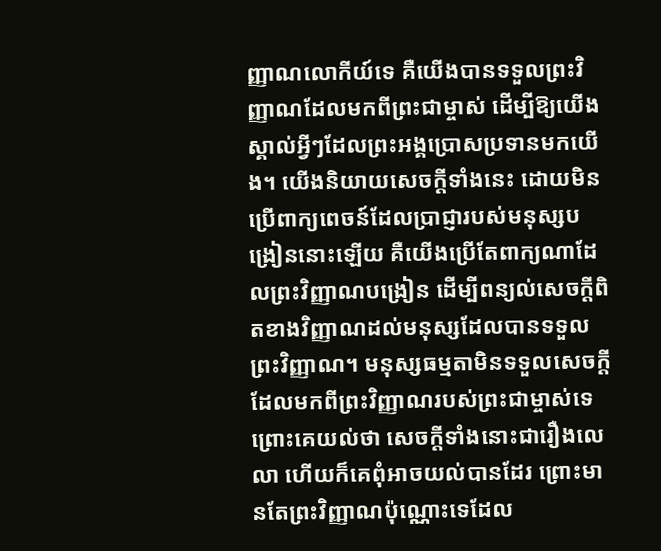ញ្ញាណលោកីយ៍ទេ គឺយើងបានទទួលព្រះវិញ្ញាណដែលមកពីព្រះជាម្ចាស់ ដើម្បីឱ្យយើងស្គាល់អ្វីៗដែលព្រះអង្គប្រោសប្រទានមកយើង។ យើងនិយាយសេចក្ដីទាំងនេះ ដោយមិនប្រើពាក្យពេចន៍ដែលប្រាជ្ញារបស់មនុស្សបង្រៀននោះឡើយ គឺយើងប្រើតែពាក្យណាដែលព្រះវិញ្ញាណបង្រៀន ដើម្បីពន្យល់សេចក្ដីពិតខាងវិញ្ញាណដល់មនុស្សដែលបានទទួលព្រះវិញ្ញាណ។ មនុស្សធម្មតាមិនទទួលសេចក្ដីដែលមកពីព្រះវិញ្ញាណរបស់ព្រះជាម្ចាស់ទេ ព្រោះគេយល់ថា សេចក្ដីទាំងនោះជារឿងលេលា ហើយក៏គេពុំអាចយល់បានដែរ ព្រោះមានតែព្រះវិញ្ញាណប៉ុណ្ណោះទេដែល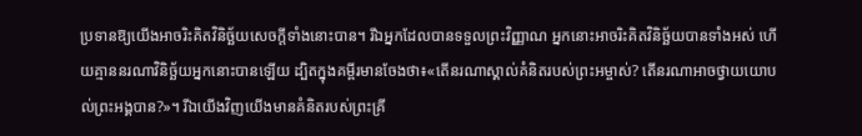ប្រទានឱ្យយើងអាចរិះគិតវិនិច្ឆ័យសេចក្ដីទាំងនោះបាន។ រីឯអ្នកដែលបានទទួលព្រះវិញ្ញាណ អ្នកនោះអាចរិះគិតវិនិច្ឆ័យបានទាំងអស់ ហើយគ្មាននរណាវិនិច្ឆ័យអ្នកនោះបានឡើយ ដ្បិតក្នុងគម្ពីរមានចែងថា៖«តើនរណាស្គាល់គំនិតរបស់ព្រះអម្ចាស់? តើនរណាអាចថ្វាយយោបល់ព្រះអង្គបាន?»។ រីឯយើងវិញយើងមានគំនិតរបស់ព្រះគ្រី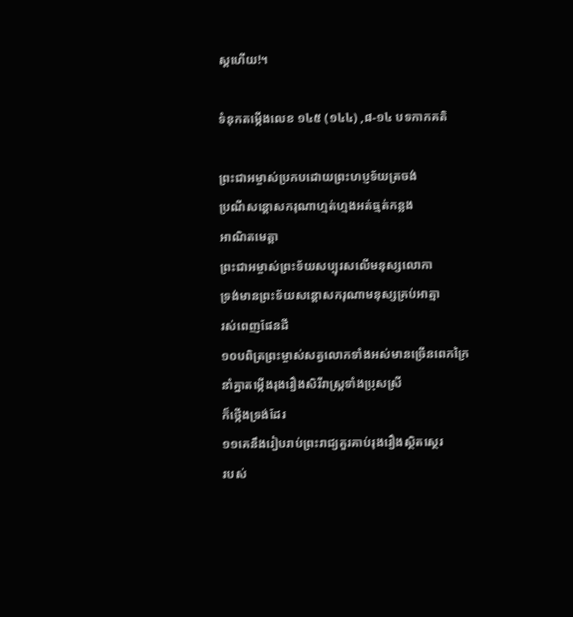ស្ដហើយ!។

ទំនុកតម្កើងលេខ ១៤៥ (១៤៤) ,៨-១៤ បទកាកគតិ

ព្រះជាអម្ចាស់ប្រកបដោយព្រះហប្ញទ័យត្រចង់
ប្រណីសន្ដោសករុណាហ្មត់ហ្មងអត់ធ្មត់កន្លង
អាណិតមេត្តា
ព្រះជាអម្ចាស់ព្រះទ័យសប្បុរសលើមនុស្សលោកា
ទ្រង់មានព្រះទ័យសន្ដោសករុណាមនុស្សគ្រប់អាត្មា
រស់ពេញផែនដី
១០បពិត្រព្រះម្ចាស់សត្វលោកទាំងអស់មានច្រើនពេកក្រៃ
នាំគ្នាតម្កើងរុងរឿងសិរីរាស្រ្ដទាំងប្រុសស្រី
ក៏ថ្កើងទ្រង់ដែរ
១១គេនឹងរៀបរាប់ព្រះរាជ្យគួរគាប់រុងរឿងស្ថិតស្ថេរ
របស់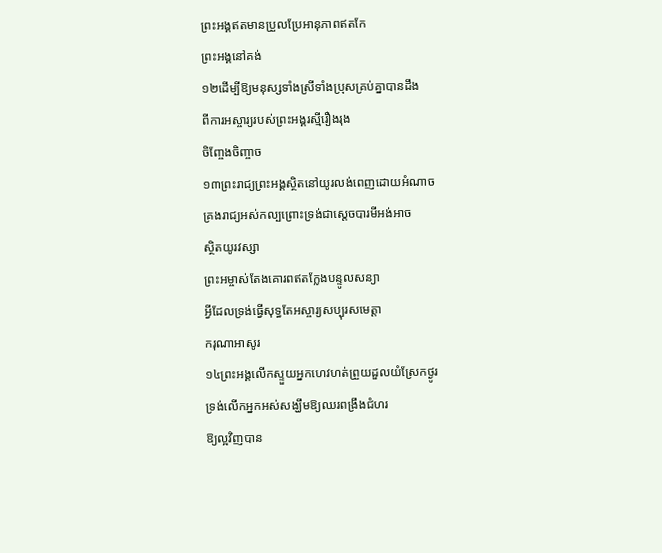ព្រះអង្គឥតមានប្រួលប្រែអានុភាពឥតកែ
ព្រះអង្គនៅគង់
១២ដើម្បីឱ្យមនុស្សទាំងស្រីទាំងប្រុសគ្រប់គ្នាបានដឹង
ពីការអស្ចារ្យរបស់ព្រះអង្គរស្មីរឿងរុង
ចិញ្ចែងចិញ្ចាច
១៣ព្រះរាជ្យព្រះអង្គស្ថិតនៅយូរលង់ពេញដោយអំណាច
គ្រងរាជ្យអស់កល្បព្រោះទ្រង់ជាសេ្ដចបារមីអង់អាច
ស្ថិតយូរវស្សា
ព្រះអម្ចាស់តែងគោរពឥតក្លែងបន្ទូលសន្យា
អ្វីដែលទ្រង់ធើ្វសុទ្ធតែអស្ចារ្យសប្បុរសមេត្តា
ករុណាអាសូរ
១៤ព្រះអង្គលើកស្ទួយអ្នកហេវហត់ព្រួយដួលយំស្រែកថ្ងូរ
ទ្រង់លើកអ្នកអស់សង្ឃឹមឱ្យឈរពង្រឹងជំហរ
ឱ្យល្អវិញបាន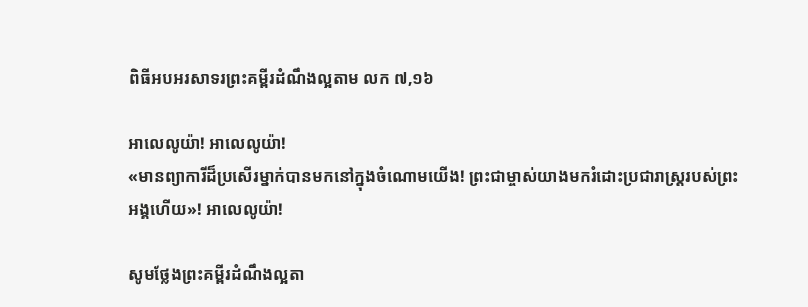ពិធីអបអរសាទរព្រះគម្ពីរដំណឹងល្អតាម លក ៧,១៦

អាលេលូយ៉ា! អាលេលូយ៉ា!
«មានព្យាការីដ៏ប្រសើរម្នាក់បានមកនៅក្នុងចំណោមយើង! ព្រះជាម្ចាស់យាងមករំដោះប្រជារាស្រ្ដរបស់ព្រះអង្គហើយ»! អាលេលូយ៉ា!

សូមថ្លែងព្រះគម្ពីរដំណឹងល្អតា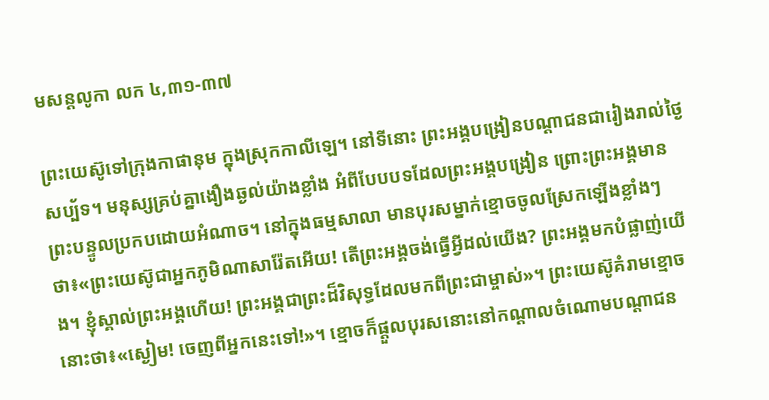មសន្តលូកា លក ៤,៣១-៣៧

ព្រះយេស៊ូទៅក្រុងកាផានុម ក្នុងស្រុកកាលីឡេ។ នៅទីនោះ ព្រះអង្គបង្រៀនបណ្ដាជនជារៀងរាល់ថ្ងៃសប្ប័ទ។ មនុស្សគ្រប់គ្នាងឿងឆ្ងល់យ៉ាងខ្លាំង អំពីបែបបទដែលព្រះអង្គបង្រៀន ព្រោះព្រះអង្គមានព្រះបន្ទូលប្រកបដោយអំណាច។ នៅក្នុងធម្មសាលា មានបុរសម្នាក់ខ្មោចចូលស្រែកឡើងខ្លាំងៗថា៖«ព្រះយេស៊ូជាអ្នកភូមិណាសារ៉ែតអើយ! តើព្រះអង្គចង់ធើ្វអ្វីដល់យើង? ព្រះអង្គមកបំផ្លាញ់យើង។ ខ្ញុំស្គាល់ព្រះអង្គហើយ! ព្រះអង្គជាព្រះដ៏វិសុទ្ធដែលមកពីព្រះជាម្ចាស់»។ ព្រះយេស៊ូគំរាមខ្មោចនោះថា៖«ស្ងៀម! ចេញពីអ្នកនេះទៅ!»។ ខ្មោចក៏ផ្ដួលបុរសនោះនៅកណ្ដាលចំណោមបណ្ដាជន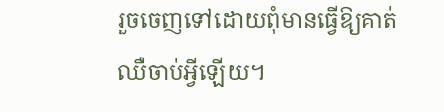រួចចេញទៅដោយពុំមានធើ្វឱ្យគាត់ឈឺចាប់អ្វីឡើយ។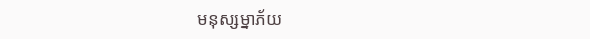មនុស្សម្នាភ័យ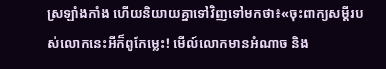ស្រឡាំងកាំង ហើយនិយាយគ្នាទៅវិញទៅមកថា៖«ចុះពាក្យសម្ដីរបស់លោកនេះអីក៏ពូកែម្លេះ! មើល៍លោកមានអំណាច និង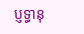ប្ញទ្ធានុ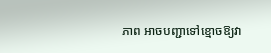ភាព អាចបញ្ជាទៅខ្មោចឱ្យវា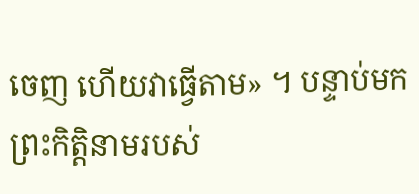ចេញ ហើយវាធើ្វតាម» ។ បន្ទាប់មក ព្រះកិត្តិនាមរបស់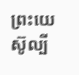ព្រះយេស៊ូល្បី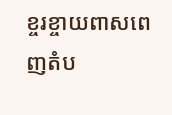ខ្ចរខ្ចាយពាសពេញតំប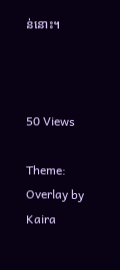ន់នោះ។



50 Views

Theme: Overlay by Kaira